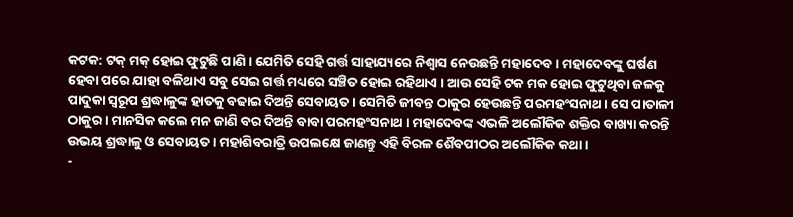କଟକ: ଟକ୍ ମକ୍ ହୋଇ ଫୁଟୁଛି ପାଣି । ଯେମିତି ସେହି ଗର୍ତ୍ତ ସାହାଯ୍ୟରେ ନିଶ୍ବାସ ନେଉଛନ୍ତି ମହାଦେବ । ମହାଦେବଙ୍କୁ ଘର୍ଷଣ ହେବା ପରେ ଯାହା ବଳିଥାଏ ସବୁ ସେଇ ଗର୍ତ୍ତ ମଧ୍ୟରେ ସଞ୍ଚିତ ହୋଇ ରହିଥାଏ । ଆଉ ସେହି ଟକ ମକ ହୋଇ ଫୁଟୁଥିବା ଜଳକୁ ପାଦୁକା ସ୍ବରୂପ ଶ୍ରଦ୍ଧାଳୁଙ୍କ ହାତକୁ ବଢାଇ ଦିଅନ୍ତି ସେବାୟତ । ସେମିତି ଜୀବନ୍ତ ଠାକୁର ହେଉଛନ୍ତି ପରମହଂସନାଥ । ସେ ପାତାଳୀ ଠାକୁର । ମାନସିକ କଲେ ମନ ଜାଣି ବର ଦିଅନ୍ତି ବାବା ପରମହଂସନାଥ । ମହାଦେବଙ୍କ ଏଭଳି ଅଲୌକିକ ଶକ୍ତିର ବାଖ୍ୟା କରନ୍ତି ଉଭୟ ଶ୍ରଦ୍ଧାଳୁ ଓ ସେବାୟତ । ମହାଶିବରାତ୍ରି ଉପଲକ୍ଷେ ଜାଣନ୍ତୁ ଏହି ବିରଳ ଶୈବପୀଠର ଅଲୌକିକ କଥା ।
-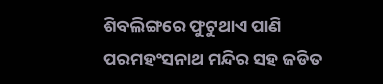ଶିବଲିଙ୍ଗରେ ଫୁଟୁଥାଏ ପାଣି
ପରମହଂସନାଥ ମନ୍ଦିର ସହ ଜଡିତ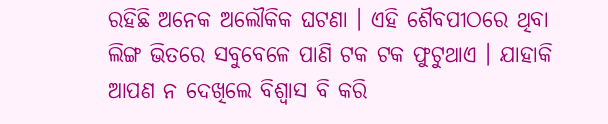ରହିଛି ଅନେକ ଅଲୌକିକ ଘଟଣା । ଏହି ଶୈବପୀଠରେ ଥିବା ଲିଙ୍ଗ ଭିତରେ ସବୁବେଳେ ପାଣି ଟକ ଟକ ଫୁଟୁଥାଏ । ଯାହାକି ଆପଣ ନ ଦେଖିଲେ ବିଶ୍ୱାସ ବି କରି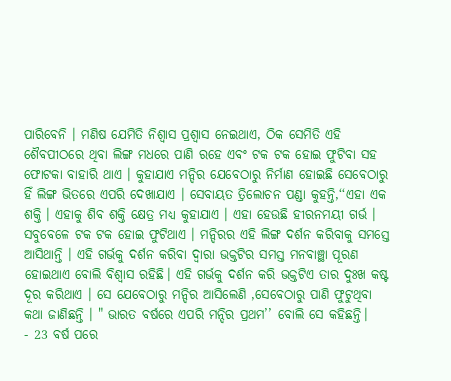ପାରିବେନି । ମଣିଷ ଯେମିତି ନିଶ୍ୱାସ ପ୍ରଶ୍ୱାସ ନେଇଥାଏ, ଠିକ ସେମିତି ଏହି ଶୈବପୀଠରେ ଥିବା ଲିଙ୍ଗ ମଧରେ ପାଣି ରହେ ଏବଂ ଟକ ଟକ ହୋଇ ଫୁଟିବା ସହ ଫୋଟକା ବାହାରି ଥାଏ । କୁହାଯାଏ ମନ୍ଦିର ଯେବେଠାରୁ ନିର୍ମାଣ ହୋଇଛି ସେବେଠାରୁ ହିଁ ଲିଙ୍ଗ ଭିତରେ ଏପରି ଦେଖାଯାଏ । ସେବାୟତ ତ୍ରିଲୋଚନ ପଣ୍ଡା କୁହନ୍ତି,‘‘ଏହା ଏକ ଶକ୍ତି । ଏହାକୁ ଶିବ ଶକ୍ତି କ୍ଷେତ୍ର ମଧ୍ୟ କୁହାଯାଏ । ଏହା ହେଉଛି ହୀରନମୟୀ ଗର୍ଭ । ସବୁବେଳେ ଟକ ଟକ ହୋଇ ଫୁଟିଥାଏ । ମନ୍ଦିରର ଏହି ଲିଙ୍ଗ ଦର୍ଶନ କରିବାକୁ ସମସ୍ତେ ଆସିଥାନ୍ତି । ଏହି ଗର୍ଭକୁ ଦର୍ଶନ କରିବା ଦ୍ୱାରା ଭକ୍ତଟିର ସମସ୍ତ ମନବାଞ୍ଛା ପୂରଣ ହୋଇଥାଏ ବୋଲି ବିଶ୍ୱାସ ରହିଛି। ଏହି ଗର୍ଭକୁ ଦର୍ଶନ କରି ଭକ୍ତଟିଏ ତାର ଦୁଃଖ କଷ୍ଟ ଦୂର କରିଥାଏ । ସେ ଯେବେଠାରୁ ମନ୍ଦିର ଆସିଲେଣି ,ସେବେଠାରୁ ପାଣି ଫୁଟୁଥିବା କଥା ଜାଣିଛନ୍ତି । " ଭାରତ ବର୍ଷରେ ଏପରି ମନ୍ଦିର ପ୍ରଥମ’’ ବୋଲି ସେ କହିଛନ୍ତି।
- 23 ବର୍ଷ ପରେ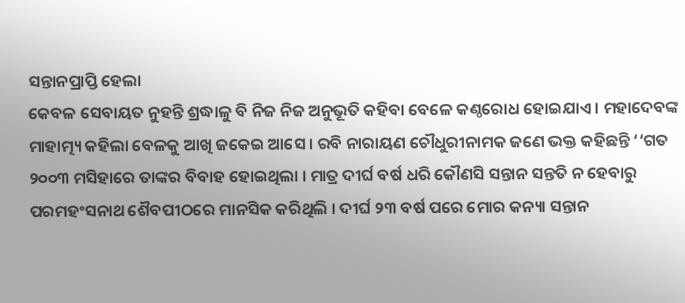ସନ୍ତାନପ୍ରାପ୍ତି ହେଲା
କେବଳ ସେବାୟତ ନୁହନ୍ତି ଶ୍ରଦ୍ଧାଳୁ ବି ନିଜ ନିଜ ଅନୁଭୂତି କହିବା ବେଳେ କଣ୍ଠରୋଧ ହୋଇଯାଏ । ମହାଦେବଙ୍କ ମାହାତ୍ମ୍ୟ କହିଲା ବେଳକୁ ଆଖି ଜକେଇ ଆସେ । ରବି ନାରାୟଣ ଚୌଧୁରୀନାମକ ଜଣେ ଭକ୍ତ କହିଛନ୍ତି ‘‘ଗତ ୨୦୦୩ ମସିହାରେ ତାଙ୍କର ବିବାହ ହୋଇଥିଲା । ମାତ୍ର ଦୀର୍ଘ ବର୍ଷ ଧରି କୌଣସି ସନ୍ତାନ ସନ୍ତତି ନ ହେବାରୁ ପରମହଂସନାଥ ଶୈବପୀଠରେ ମାନସିକ କରିଥିଲି । ଦୀର୍ଘ ୨୩ ବର୍ଷ ପରେ ମୋର କନ୍ୟା ସନ୍ତାନ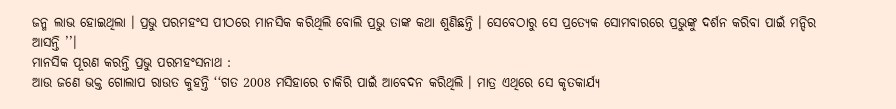ଜନ୍ମ ଲାଭ ହୋଇଥିଲା । ପ୍ରଭୁ ପରମହଂସ ପୀଠରେ ମାନସିକ କରିଥିଲି ବୋଲି ପ୍ରଭୁ ତାଙ୍କ କଥା ଶୁଣିଛନ୍ତି । ସେବେଠାରୁ ସେ ପ୍ରତ୍ୟେକ ସୋମବାରରେ ପ୍ରଭୁଙ୍କୁ ଦର୍ଶନ କରିବା ପାଇଁ ମନ୍ଦିର ଆସନ୍ତି ’’।
ମାନସିକ ପୂରଣ କରନ୍ତି ପ୍ରଭୁ ପରମହଂସନାଥ :
ଆଉ ଜଣେ ଭକ୍ତ ଗୋଲାପ ରାଉତ କୁହନ୍ତି ‘‘ଗତ 2008 ମସିହାରେ ଚାକିରି ପାଇଁ ଆବେଦନ କରିଥିଲି । ମାତ୍ର ଏଥିରେ ସେ କୃତକାର୍ଯ୍ୟ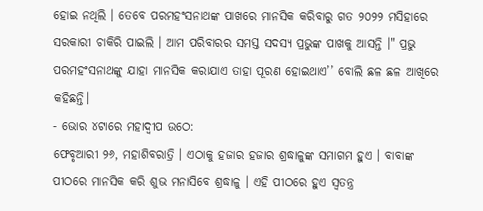ହୋଇ ନଥିଲି । ତେବେ ପରମହଂସନାଥଙ୍କ ପାଖରେ ମାନସିକ କରିବାରୁ ଗତ ୨୦୨୨ ମସିହାରେ ସରକାରୀ ଚାକିରି ପାଇଲି । ଆମ ପରିବାରର ସମସ୍ତ ସଦସ୍ୟ ପ୍ରଭୁଙ୍କ ପାଖକୁ ଆସନ୍ତି ।" ପ୍ରଭୁ ପରମହଂସନାଥଙ୍କୁ ଯାହା ମାନସିକ କରାଯାଏ ତାହା ପୂରଣ ହୋଇଥାଏ’’ ବୋଲି ଛଳ ଛଳ ଆଖିରେ କହିଛନ୍ତି।
- ଭୋର ୪ଟାରେ ମହାଦ୍ବୀପ ଉଠେ:
ଫେବୃଆରୀ ୨୬, ମହାଶିବରାତ୍ରି । ଏଠାକୁ ହଜାର ହଜାର ଶ୍ରଦ୍ଧାଳୁଙ୍କ ସମାଗମ ହୁଏ । ବାବାଙ୍କ ପୀଠରେ ମାନସିକ କରି ଶୁଭ ମନାସିବେ ଶ୍ରଦ୍ଧାଳୁ । ଏହି ପୀଠରେ ହୁଏ ସ୍ବତନ୍ତ୍ର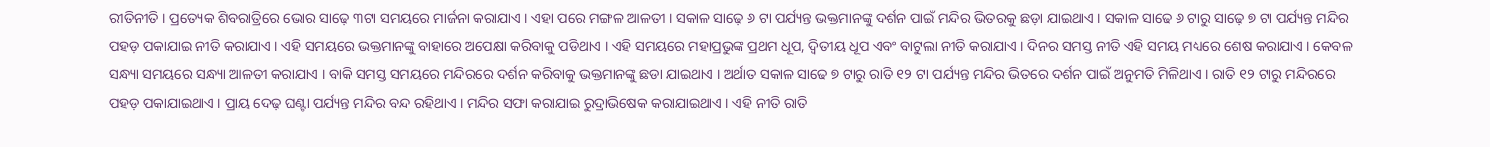ରୀତିନୀତି । ପ୍ରତ୍ୟେକ ଶିବରାତ୍ରିରେ ଭୋର ସାଢ଼େ ୩ଟା ସମୟରେ ମାର୍ଜନା କରାଯାଏ । ଏହା ପରେ ମଙ୍ଗଳ ଆଳତୀ । ସକାଳ ସାଢ଼େ ୬ ଟା ପର୍ଯ୍ୟନ୍ତ ଭକ୍ତମାନଙ୍କୁ ଦର୍ଶନ ପାଇଁ ମନ୍ଦିର ଭିତରକୁ ଛଡ଼ା ଯାଇଥାଏ । ସକାଳ ସାଢେ ୬ ଟାରୁ ସାଢ଼େ ୭ ଟା ପର୍ଯ୍ୟନ୍ତ ମନ୍ଦିର ପହଡ଼ ପକାଯାଇ ନୀତି କରାଯାଏ । ଏହି ସମୟରେ ଭକ୍ତମାନଙ୍କୁ ବାହାରେ ଅପେକ୍ଷା କରିବାକୁ ପଡିଥାଏ । ଏହି ସମୟରେ ମହାପ୍ରଭୁଙ୍କ ପ୍ରଥମ ଧୂପ, ଦ୍ୱିତୀୟ ଧୂପ ଏବଂ ବାଟୁଲା ନୀତି କରାଯାଏ । ଦିନର ସମସ୍ତ ନୀତି ଏହି ସମୟ ମଧ୍ୟରେ ଶେଷ କରାଯାଏ । କେବଳ ସନ୍ଧ୍ୟା ସମୟରେ ସନ୍ଧ୍ୟା ଆଳତୀ କରାଯାଏ । ବାକି ସମସ୍ତ ସମୟରେ ମନ୍ଦିରରେ ଦର୍ଶନ କରିବାକୁ ଭକ୍ତମାନଙ୍କୁ ଛଡା ଯାଇଥାଏ । ଅର୍ଥାତ ସକାଳ ସାଢେ ୭ ଟାରୁ ରାତି ୧୨ ଟା ପର୍ଯ୍ୟନ୍ତ ମନ୍ଦିର ଭିତରେ ଦର୍ଶନ ପାଇଁ ଅନୁମତି ମିଳିଥାଏ । ରାତି ୧୨ ଟାରୁ ମନ୍ଦିରରେ ପହଡ଼ ପକାଯାଇଥାଏ । ପ୍ରାୟ ଦେଢ଼ ଘଣ୍ଟା ପର୍ଯ୍ୟନ୍ତ ମନ୍ଦିର ବନ୍ଦ ରହିଥାଏ । ମନ୍ଦିର ସଫା କରାଯାଇ ରୁଦ୍ରାଭିଷେକ କରାଯାଇଥାଏ । ଏହି ନୀତି ରାତି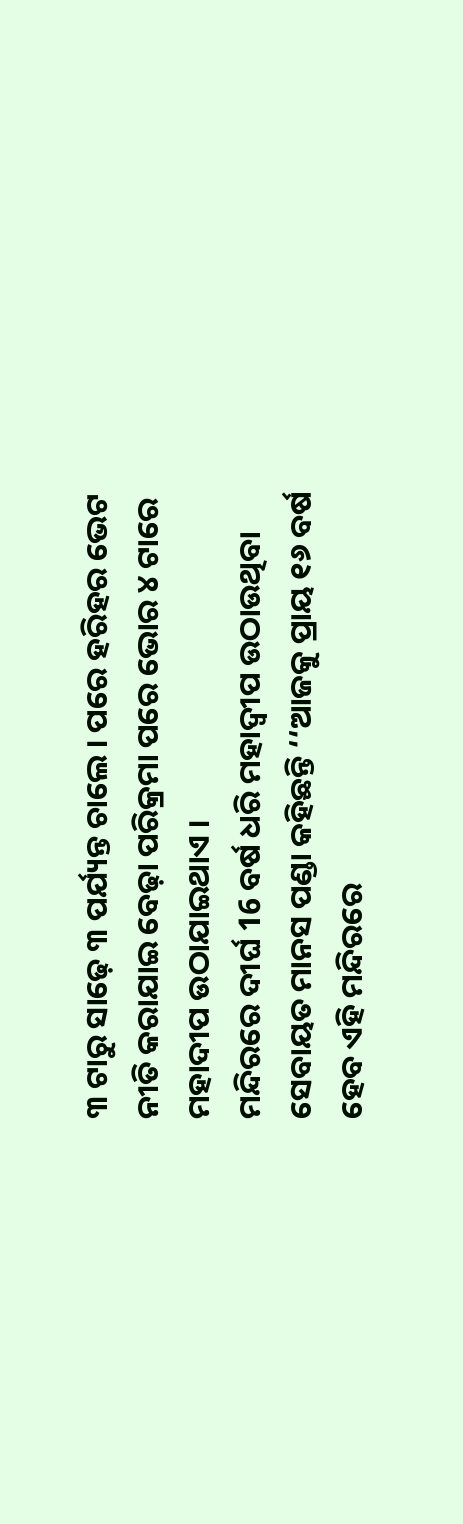୩ ଟାରୁ ସାଢ଼େ ୩ ପର୍ଯ୍ୟନ୍ତ ଚାଲେ । ପରେ ହରିହର ଭେଟ ନୀତି କରାଯାଇ ବେଢ଼ା ପରିକ୍ରମା ପରେ ଭୋର ୪ ଟାରେ ମହାଦୀପ ଉଠାଯାଇଥାଏ ।
ମନ୍ଦିରରେ ଦୀର୍ଘ 16 ବର୍ଷ ଧରି ମହାଦ୍ବୀପ ଉଠାଉଥିବା ସେବାୟତ ମାନସ ପଣ୍ଡା କହିଛନ୍ତି ‘‘ଆଜକୁ ପ୍ରାୟ ୧୬ ବର୍ଷ ହେବ ଏହି ମନ୍ଦିରରେ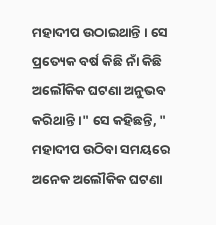ମହାଦୀପ ଉଠାଇଥାନ୍ତି । ସେ ପ୍ରତ୍ୟେକ ବର୍ଷ କିଛି ନାଁ କିଛି ଅଲୌକିକ ଘଟଣା ଅନୁଭବ କରିଥାନ୍ତି ।" ସେ କହିଛନ୍ତି, " ମହାଦୀପ ଉଠିବା ସମୟରେ ଅନେକ ଅଲୌକିକ ଘଟଣା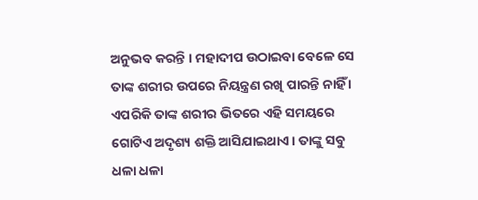ଅନୁଭବ କରନ୍ତି । ମହାଦୀପ ଉଠାଇବା ବେଳେ ସେ ତାଙ୍କ ଶରୀର ଉପରେ ନିୟନ୍ତ୍ରଣ ରଖି ପାରନ୍ତି ନାହିଁ । ଏପରିକି ତାଙ୍କ ଶରୀର ଭିତରେ ଏହି ସମୟରେ ଗୋଟିଏ ଅଦୃଶ୍ୟ ଶକ୍ତି ଆସିଯାଇଥାଏ । ତାଙ୍କୁ ସବୁ ଧଳା ଧଳା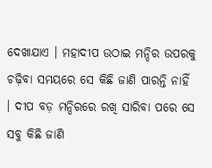ଦେଖାଯାଏ । ମହାଦୀପ ଉଠାଇ ମନ୍ଦିର ଉପରକୁ ଚଢ଼ିବା ସମୟରେ ସେ କିଛି ଜାଣି ପାରନ୍ତି ନାହିଁ । ଦୀପ ବଡ଼ ମନ୍ଦିରରେ ରଖି ସାରିବା ପରେ ସେ ସବୁ କିଛି ଜାଣି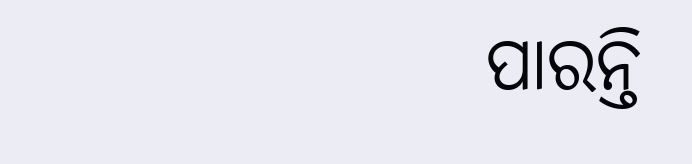ପାରନ୍ତି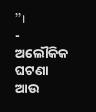’’।
- ଅଲୌକିକ ଘଟଣା ଆଉ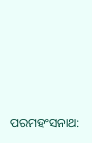ପରମହଂସନାଥ: